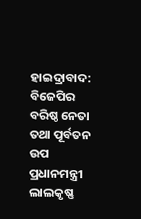ହାଇଦ୍ରାବାଦ: ବିଜେପିର ବରିଷ୍ଠ ନେତା ତଥା ପୂର୍ବତନ ଉପ ପ୍ରଧାନମନ୍ତ୍ରୀ ଲାଲକୃଷ୍ଣ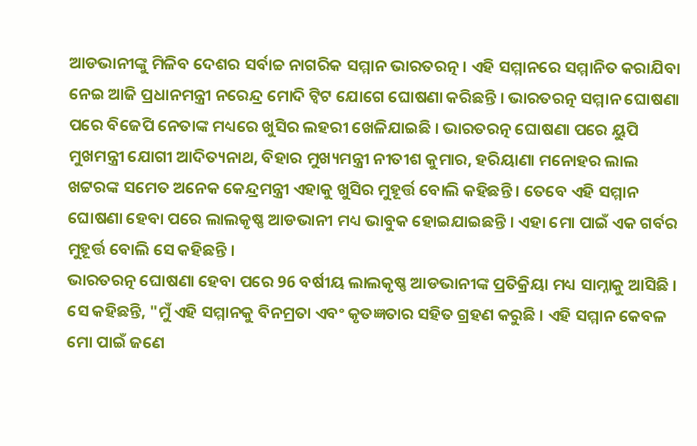ଆଡଭାନୀଙ୍କୁ ମିଳିବ ଦେଶର ସର୍ବାଚ୍ଚ ନାଗରିକ ସମ୍ମାନ ଭାରତରତ୍ନ । ଏହି ସମ୍ମାନରେ ସମ୍ମାନିତ କରାଯିବା ନେଇ ଆଜି ପ୍ରଧାନମନ୍ତ୍ରୀ ନରେନ୍ଦ୍ର ମୋଦି ଟ୍ବିଟ ଯୋଗେ ଘୋଷଣା କରିଛନ୍ତି । ଭାରତରତ୍ନ ସମ୍ମାନ ଘୋଷଣା ପରେ ବିଜେପି ନେତାଙ୍କ ମଧ୍ୟରେ ଖୁସିର ଲହରୀ ଖେଳିଯାଇଛି । ଭାରତରତ୍ନ ଘୋଷଣା ପରେ ୟୁପି ମୁଖମନ୍ତ୍ରୀ ଯୋଗୀ ଆଦିତ୍ୟନାଥ, ବିହାର ମୁଖ୍ୟମନ୍ତ୍ରୀ ନୀତୀଶ କୁମାର, ହରିୟାଣା ମନୋହର ଲାଲ ଖଟ୍ଟରଙ୍କ ସମେତ ଅନେକ କେନ୍ଦ୍ରମନ୍ତ୍ରୀ ଏହାକୁ ଖୁସିର ମୁହୂର୍ତ୍ତ ବୋଲି କହିଛନ୍ତି । ତେବେ ଏହି ସମ୍ମାନ ଘୋଷଣା ହେବା ପରେ ଲାଲକୃଷ୍ଣ ଆଡଭାନୀ ମଧ୍ୟ ଭାବୁକ ହୋଇଯାଇଛନ୍ତି । ଏହା ମୋ ପାଇଁ ଏକ ଗର୍ବର ମୁହୂର୍ତ୍ତ ବୋଲି ସେ କହିଛନ୍ତି ।
ଭାରତରତ୍ନ ଘୋଷଣା ହେବା ପରେ 96 ବର୍ଷୀୟ ଲାଲକୃଷ୍ଣ ଆଡଭାନୀଙ୍କ ପ୍ରତିକ୍ରିୟା ମଧ୍ୟ ସାମ୍ନାକୁ ଆସିଛି । ସେ କହିଛନ୍ତି, "ମୁଁ ଏହି ସମ୍ମାନକୁ ବିନମ୍ରତା ଏବଂ କୃତଜ୍ଞତାର ସହିତ ଗ୍ରହଣ କରୁଛି । ଏହି ସମ୍ମାନ କେବଳ ମୋ ପାଇଁ ଜଣେ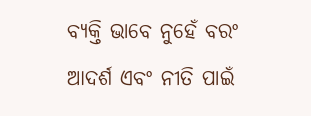ବ୍ୟକ୍ତି ଭାବେ ନୁହେଁ ବରଂ ଆଦର୍ଶ ଏବଂ ନୀତି ପାଇଁ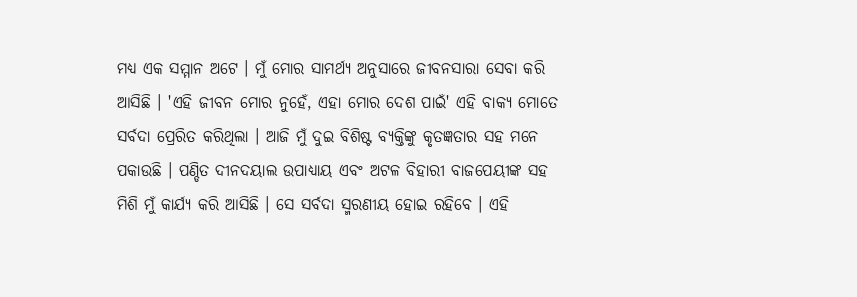ମଧ୍ୟ ଏକ ସମ୍ମାନ ଅଟେ । ମୁଁ ମୋର ସାମର୍ଥ୍ୟ ଅନୁସାରେ ଜୀବନସାରା ସେବା କରି ଆସିଛି । 'ଏହି ଜୀବନ ମୋର ନୁହେଁ, ଏହା ମୋର ଦେଶ ପାଇଁ' ଏହି ବାକ୍ୟ ମୋତେ ସର୍ବଦା ପ୍ରେରିତ କରିଥିଲା । ଆଜି ମୁଁ ଦୁଇ ବିଶିଷ୍ଟ ବ୍ୟକ୍ତିଙ୍କୁ କୃତଜ୍ଞତାର ସହ ମନେ ପକାଉଛି । ପଣ୍ଡିତ ଦୀନଦୟାଲ ଉପାଧ୍ୟାୟ ଏବଂ ଅଟଳ ବିହାରୀ ବାଜପେୟୀଙ୍କ ସହ ମିଶି ମୁଁ କାର୍ଯ୍ୟ କରି ଆସିଛି । ସେ ସର୍ବଦା ସ୍ମରଣୀୟ ହୋଇ ରହିବେ । ଏହି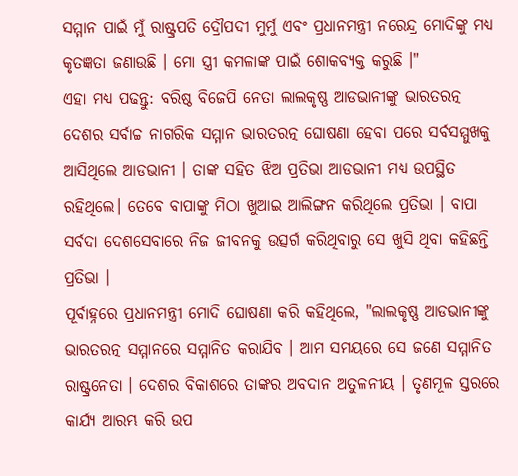ସମ୍ମାନ ପାଇଁ ମୁଁ ରାଷ୍ଟ୍ରପତି ଦ୍ରୌପଦୀ ମୁର୍ମୁ ଏବଂ ପ୍ରଧାନମନ୍ତ୍ରୀ ନରେନ୍ଦ୍ର ମୋଦିଙ୍କୁ ମଧ୍ୟ କୃତଜ୍ଞତା ଜଣାଉଛି । ମୋ ସ୍ତ୍ରୀ କମଳାଙ୍କ ପାଇଁ ଶୋକବ୍ୟକ୍ତ କରୁଛି ।"
ଏହା ମଧ୍ୟ ପଢନ୍ତୁ: ବରିଷ୍ଠ ବିଜେପି ନେତା ଲାଲକୃଷ୍ଣ ଆଡଭାନୀଙ୍କୁ ଭାରତରତ୍ନ
ଦେଶର ସର୍ବାଚ୍ଚ ନାଗରିକ ସମ୍ମାନ ଭାରତରତ୍ନ ଘୋଷଣା ହେବା ପରେ ସର୍ବସମ୍ମୁଖକୁ ଆସିଥିଲେ ଆଡଭାନୀ । ତାଙ୍କ ସହିତ ଝିଅ ପ୍ରତିଭା ଆଡଭାନୀ ମଧ୍ୟ ଉପସ୍ଥିତ ରହିଥିଲେ। ତେବେ ବାପାଙ୍କୁ ମିଠା ଖୁଆଇ ଆଲିଙ୍ଗନ କରିଥିଲେ ପ୍ରତିଭା । ବାପା ସର୍ବଦା ଦେଶସେବାରେ ନିଜ ଜୀବନକୁ ଉତ୍ସର୍ଗ କରିଥିବାରୁ ସେ ଖୁସି ଥିବା କହିଛନ୍ତି ପ୍ରତିଭା ।
ପୂର୍ବାହ୍ନରେ ପ୍ରଧାନମନ୍ତ୍ରୀ ମୋଦି ଘୋଷଣା କରି କହିଥିଲେ, "ଲାଲକୃଷ୍ଣ ଆଡଭାନୀଙ୍କୁ ଭାରତରତ୍ନ ସମ୍ମାନରେ ସମ୍ମାନିତ କରାଯିବ । ଆମ ସମୟରେ ସେ ଜଣେ ସମ୍ମାନିତ ରାଷ୍ଟ୍ରନେତା । ଦେଶର ବିକାଶରେ ତାଙ୍କର ଅବଦାନ ଅତୁଳନୀୟ । ତୃଣମୂଳ ସ୍ତରରେ କାର୍ଯ୍ୟ ଆରମ୍ଭ କରି ଉପ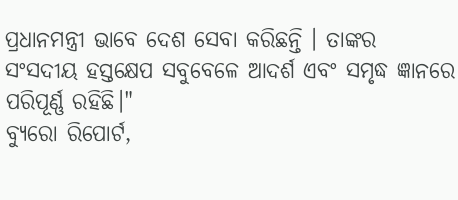ପ୍ରଧାନମନ୍ତ୍ରୀ ଭାବେ ଦେଶ ସେବା କରିଛନ୍ତି । ତାଙ୍କର ସଂସଦୀୟ ହସ୍ତକ୍ଷେପ ସବୁବେଳେ ଆଦର୍ଶ ଏବଂ ସମୃଦ୍ଧ ଜ୍ଞାନରେ ପରିପୂର୍ଣ୍ଣ ରହିଛି।"
ବ୍ୟୁରୋ ରିପୋର୍ଟ,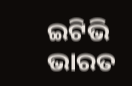ଇଟିଭି ଭାରତ